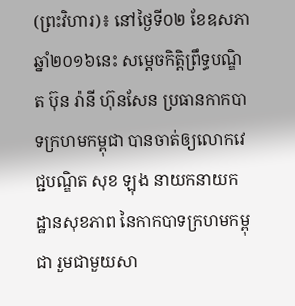(ព្រះវិហារ)៖ នៅថ្ងៃទី០២ ខែឧសភា ឆ្នាំ២០១៦នេះ សម្តេចកិត្តិព្រឹទ្ធបណ្ឌិត ប៊ុន រ៉ានី ហ៊ុនសែន ប្រធានកាកបាទក្រហមកម្ពុជា បានចាត់ឲ្យលោកវេជ្ជបណ្ឌិត សុខ ឡុង នាយកនាយកដ្ឋានសុខភាព នៃកាកបាទក្រហមកម្ពុជា រួមជាមួយសា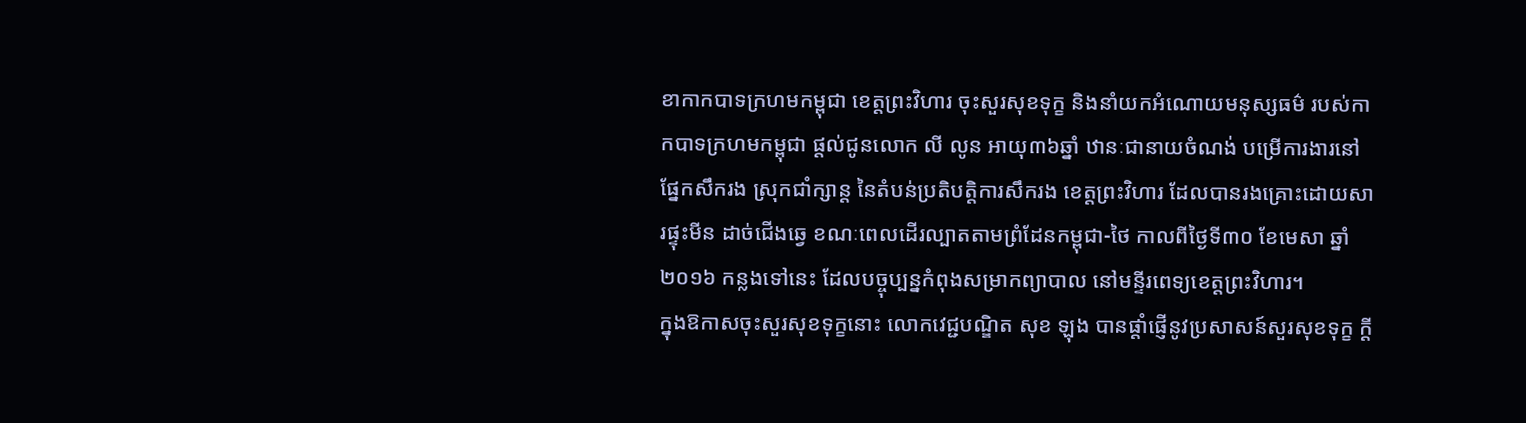ខាកាកបាទក្រហមកម្ពុជា ខេត្តព្រះវិហារ ចុះសួរសុខទុក្ខ និងនាំយកអំណោយមនុស្សធម៌ របស់កាកបាទក្រហមកម្ពុជា ផ្តល់ជូនលោក លី លូន អាយុ៣៦ឆ្នាំ ឋានៈជានាយចំណង់ បម្រើការងារនៅផ្នែកសឹករង ស្រុកជាំក្សាន្ត នៃតំបន់ប្រតិបតិ្តការសឹករង ខេត្តព្រះវិហារ ដែលបានរងគ្រោះដោយសារផ្ទុះមីន ដាច់ជើងឆ្វេ ខណៈពេលដើរល្បាតតាមព្រំដែនកម្ពុជា-ថៃ កាលពីថ្ងៃទី៣០ ខែមេសា ឆ្នាំ២០១៦ កន្លងទៅនេះ ដែលបច្ចុប្បន្នកំពុងសម្រាកព្យាបាល នៅមន្ទីរពេទ្យខេត្តព្រះវិហារ។
ក្នុងឱកាសចុះសួរសុខទុក្ខនោះ លោកវេជ្ជបណ្ឌិត សុខ ឡុង បានផ្តាំផ្ញើនូវប្រសាសន៍សួរសុខទុក្ខ ក្ដី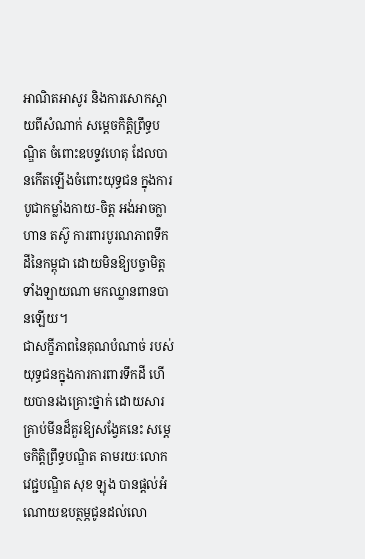អាណិតអាសូរ និងការសោកស្តាយពីសំណាក់ សម្តេចកិត្តិព្រឹទ្ធបណ្ឌិត ចំពោះឧបទ្ទវហេតុ ដែលបានកើតឡើងចំពោះយុទ្ធជន ក្នុងការបូជាកម្លាំងកាយ-ចិត្ត អង់អាចក្លាហាន តស៊ូ ការពារបូរណភាពទឹកដីនៃកម្ពុជា ដោយមិនឱ្យបច្ចាមិត្តទាំងឡាយណា មកឈ្លានពានបានឡើយ។
ជាសក្ខីភាពនៃគុណបំណាច់ របស់យុទ្ធជនក្នុងការការពារទឹកដី ហើយបានរងគ្រោះថ្នាក់ ដោយសារគ្រាប់មីនដ៏គួរឱ្យសង្វែគនេះ សម្តេចកិត្តិព្រឹទ្ធបណ្ឌិត តាមរយៈលោកវេជ្ជបណ្ឌិត សុខ ឡុង បានផ្តល់អំណោយឧបត្ថម្ភជូនដល់លោ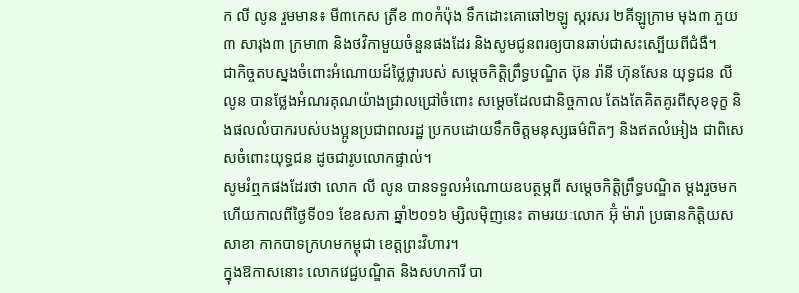ក លី លូន រួមមាន៖ មី៣កេស ត្រីខ ៣០កំប៉ុង ទឹកដោះគោឆៅ២ឡូ ស្ករសរ ២គីឡូក្រាម មុង៣ ភួយ៣ សារុង៣ ក្រមា៣ និងថវិកាមួយចំនួនផងដែរ និងសូមជូនពរឲ្យបានឆាប់ជាសះស្បើយពីជំងឺ។
ជាកិច្ចតបស្នងចំពោះអំណោយដ៍ថ្លៃថ្លារបស់ សម្តេចកិត្តិព្រឹទ្ធបណ្ឌិត ប៊ុន រ៉ានី ហ៊ុនសែន យុទ្ធជន លី លូន បានថ្លែងអំណរគុណយ៉ាងជ្រាលជ្រៅចំពោះ សម្តេចដែលជានិច្ចកាល តែងតែគិតគូរពីសុខទុក្ខ និងផលលំបាករបស់បងប្អូនប្រជាពលរដ្ឋ ប្រកបដោយទឹកចិត្តមនុស្សធម៌ពិតៗ និងឥតលំអៀង ជាពិសេសចំពោះយុទ្ធជន ដូចជារូបលោកផ្ទាល់។
សូមរំឮកផងដែរថា លោក លី លូន បានទទួលអំណោយឧបត្ថម្ភពី សម្តេចកិត្តិព្រឹទ្ធបណ្ឌិត ម្តងរួចមកហើយកាលពីថ្ងៃទី០១ ខែឧសភា ឆ្នាំ២០១៦ ម្សិលម៉ិញនេះ តាមរយៈលោក អ៊ុំ ម៉ារ៉ា ប្រធានកិត្តិយសសាខា កាកបាទក្រហមកម្ពុជា ខេត្តព្រះវិហារ។
ក្នុងឱកាសនោះ លោកវេជ្ជបណ្ឌិត និងសហការី បា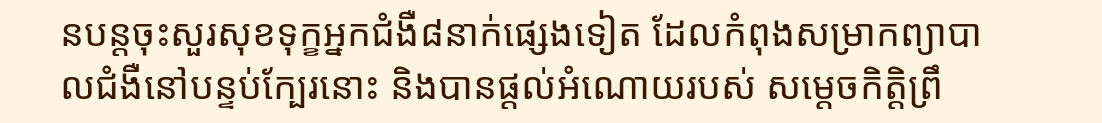នបន្តចុះសួរសុខទុក្ខអ្នកជំងឺ៨នាក់ផ្សេងទៀត ដែលកំពុងសម្រាកព្យាបាលជំងឺនៅបន្ទប់ក្បែរនោះ និងបានផ្តល់អំណោយរបស់ សម្តេចកិត្តិព្រឹ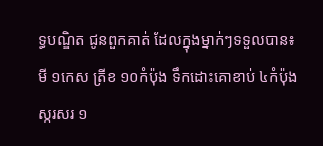ទ្ធបណ្ឌិត ជូនពួកគាត់ ដែលក្នុងម្នាក់ៗទទួលបាន៖ មី ១កេស ត្រីខ ១០កំប៉ុង ទឹកដោះគោខាប់ ៤កំប៉ុង ស្ករសរ ១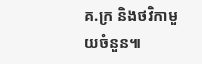គ.ក្រ និងថវិកាមួយចំនួន៕